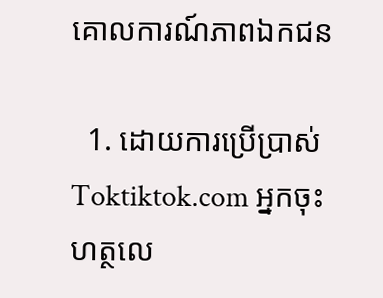គោលការណ៍ភាពឯកជន

  1. ដោយការប្រើប្រាស់ Toktiktok.com អ្នកចុះហត្ថលេ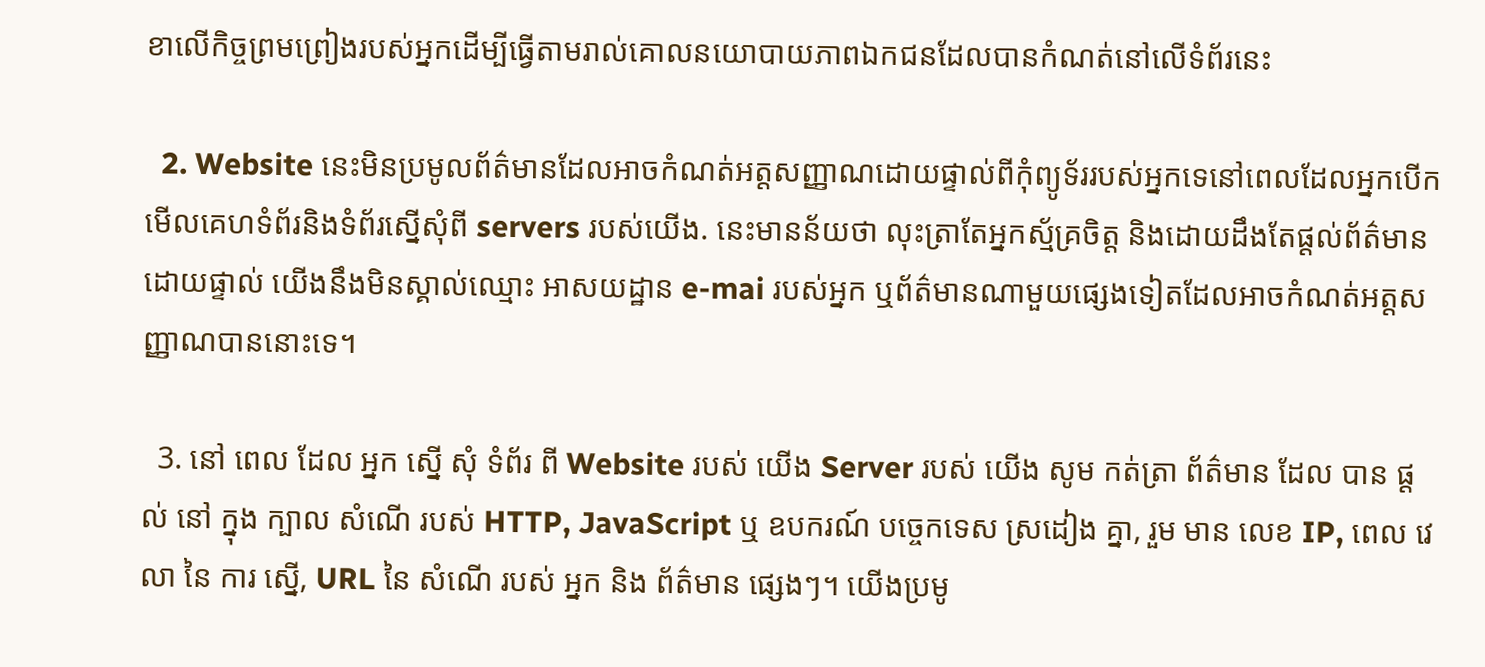ខាលើកិច្ចព្រមព្រៀងរបស់អ្នកដើម្បីធ្វើតាមរាល់គោលនយោបាយភាពឯកជនដែលបានកំណត់នៅលើទំព័រនេះ

  2. Website នេះមិនប្រមូលព័ត៌មានដែលអាចកំណត់អត្តសញ្ញាណដោយផ្ទាល់ពីកុំព្យូទ័ររបស់អ្នកទេនៅពេលដែលអ្នកបើកមើលគេហទំព័រនិងទំព័រស្នើសុំពី servers របស់យើង. នេះមានន័យថា លុះត្រាតែអ្នកស្ម័គ្រចិត្ត និងដោយដឹងតែផ្តល់ព័ត៌មានដោយផ្ទាល់ យើងនឹងមិនស្គាល់ឈ្មោះ អាសយដ្ឋាន e-mai របស់អ្នក ឬព័ត៌មានណាមួយផ្សេងទៀតដែលអាចកំណត់អត្តសញ្ញាណបាននោះទេ។

  3. នៅ ពេល ដែល អ្នក ស្នើ សុំ ទំព័រ ពី Website របស់ យើង Server របស់ យើង សូម កត់ត្រា ព័ត៌មាន ដែល បាន ផ្ដល់ នៅ ក្នុង ក្បាល សំណើ របស់ HTTP, JavaScript ឬ ឧបករណ៍ បច្ចេកទេស ស្រដៀង គ្នា, រួម មាន លេខ IP, ពេល វេលា នៃ ការ ស្នើ, URL នៃ សំណើ របស់ អ្នក និង ព័ត៌មាន ផ្សេងៗ។ យើងប្រមូ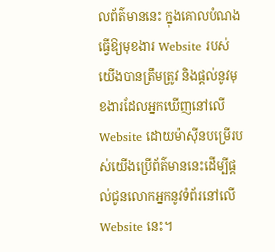លព័ត៌មាននេះ ក្នុងគោលបំណងធ្វើឱ្យមុខងារ Website របស់យើងបានត្រឹមត្រូវ និងផ្តល់នូវមុខងារដែលអ្នកឃើញនៅលើ Website ដោយម៉ាស៊ីនបម្រើរបស់យើងប្រើព័ត៌មាននេះដើម្បីផ្តល់ជូនលោកអ្នកនូវទំព័រនៅលើ Website នេះ។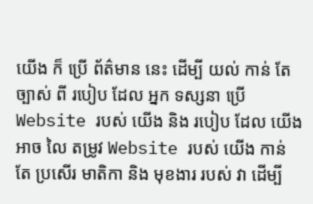យើង ក៏ ប្រើ ព័ត៌មាន នេះ ដើម្បី យល់ កាន់ តែ ច្បាស់ ពី របៀប ដែល អ្នក ទស្សនា ប្រើ Website របស់ យើង និង របៀប ដែល យើង អាច លៃ តម្រូវ Website របស់ យើង កាន់ តែ ប្រសើរ មាតិកា និង មុខងារ របស់ វា ដើម្បី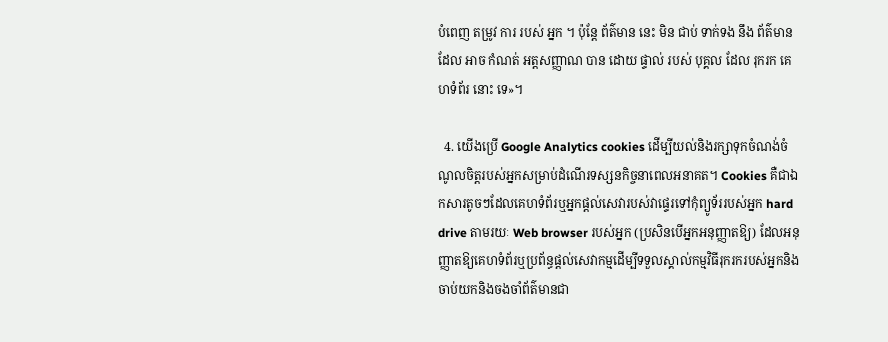បំពេញ តម្រូវ ការ របស់ អ្នក ។ ប៉ុន្តែ ព័ត៌មាន នេះ មិន ជាប់ ទាក់ទង នឹង ព័ត៌មាន ដែល អាច កំណត់ អត្តសញ្ញាណ បាន ដោយ ផ្ទាល់ របស់ បុគ្គល ដែល រុករក គេហទំព័រ នោះ ទេ»។

  4. យើងប្រើ Google Analytics cookies ដើម្បីយល់និងរក្សាទុកចំណង់ចំណូលចិត្តរបស់អ្នកសម្រាប់ដំណើរទស្សនកិច្ចនាពេលអនាគត។ Cookies គឺជាឯកសារតូចៗដែលគេហទំព័រឬអ្នកផ្តល់សេវារបស់វាផ្ទេរទៅកុំព្យូទ័ររបស់អ្នក hard drive តាមរយៈ Web browser របស់អ្នក (ប្រសិនបើអ្នកអនុញ្ញាតឱ្យ) ដែលអនុញ្ញាតឱ្យគេហទំព័រឬប្រព័ន្ធផ្ដល់សេវាកម្មដើម្បីទទួលស្គាល់កម្មវិធីរុករករបស់អ្នកនិងចាប់យកនិងចងចាំព័ត៌មានជា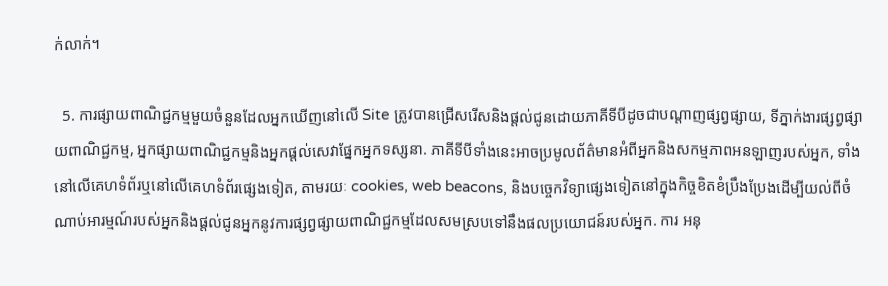ក់លាក់។

  5. ការផ្សាយពាណិជ្ជកម្មមួយចំនួនដែលអ្នកឃើញនៅលើ Site ត្រូវបានជ្រើសរើសនិងផ្តល់ជូនដោយភាគីទីបីដូចជាបណ្តាញផ្សព្វផ្សាយ, ទីភ្នាក់ងារផ្សព្វផ្សាយពាណិជ្ជកម្ម, អ្នកផ្សាយពាណិជ្ជកម្មនិងអ្នកផ្តល់សេវាផ្នែកអ្នកទស្សនា. ភាគីទីបីទាំងនេះអាចប្រមូលព័ត៌មានអំពីអ្នកនិងសកម្មភាពអនឡាញរបស់អ្នក, ទាំងនៅលើគេហទំព័រឬនៅលើគេហទំព័រផ្សេងទៀត, តាមរយៈ cookies, web beacons, និងបច្ចេកវិទ្យាផ្សេងទៀតនៅក្នុងកិច្ចខិតខំប្រឹងប្រែងដើម្បីយល់ពីចំណាប់អារម្មណ៍របស់អ្នកនិងផ្តល់ជូនអ្នកនូវការផ្សព្វផ្សាយពាណិជ្ជកម្មដែលសមស្របទៅនឹងផលប្រយោជន៍របស់អ្នក. ការ អនុ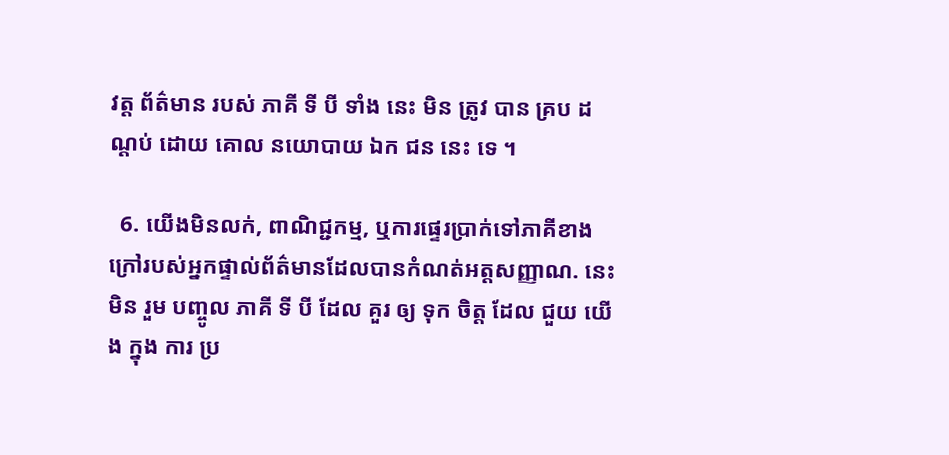វត្ត ព័ត៌មាន របស់ ភាគី ទី បី ទាំង នេះ មិន ត្រូវ បាន គ្រប ដណ្តប់ ដោយ គោល នយោបាយ ឯក ជន នេះ ទេ ។

  6. យើងមិនលក់, ពាណិជ្ជកម្ម, ឬការផ្ទេរប្រាក់ទៅភាគីខាងក្រៅរបស់អ្នកផ្ទាល់ព័ត៌មានដែលបានកំណត់អត្តសញ្ញាណ. នេះ មិន រួម បញ្ចូល ភាគី ទី បី ដែល គួរ ឲ្យ ទុក ចិត្ត ដែល ជួយ យើង ក្នុង ការ ប្រ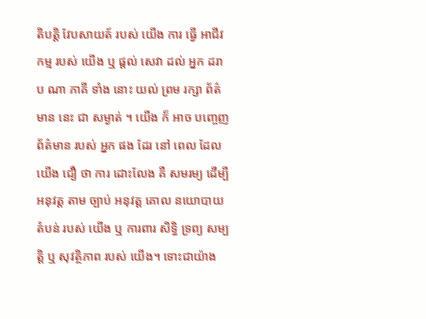តិបត្តិ វែបសាយត៍ របស់ យើង ការ ធ្វើ អាជីវកម្ម របស់ យើង ឬ ផ្តល់ សេវា ដល់ អ្នក ដរាប ណា ភាគី ទាំង នោះ យល់ ព្រម រក្សា ព័ត៌មាន នេះ ជា សម្ងាត់ ។ យើង ក៏ អាច បញ្ចេញ ព័ត៌មាន របស់ អ្នក ផង ដែរ នៅ ពេល ដែល យើង ជឿ ថា ការ ដោះលែង គឺ សមរម្យ ដើម្បី អនុវត្ត តាម ច្បាប់ អនុវត្ត គោល នយោបាយ តំបន់ របស់ យើង ឬ ការពារ សិទ្ធិ ទ្រព្យ សម្បត្តិ ឬ សុវត្ថិភាព របស់ យើង។ ទោះជាយ៉ាង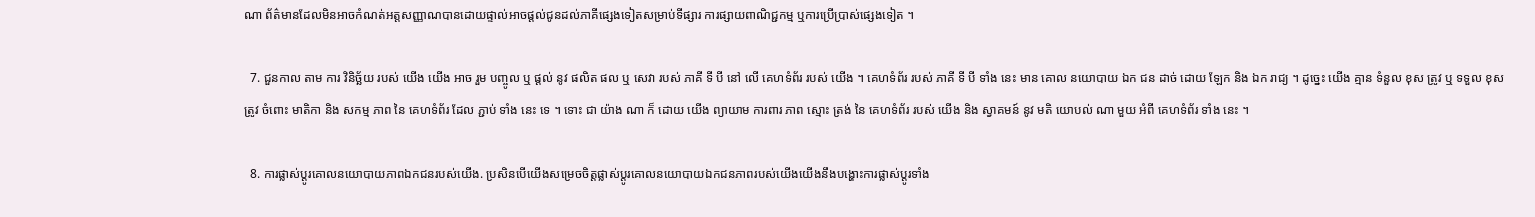ណា ព័ត៌មានដែលមិនអាចកំណត់អត្តសញ្ញាណបានដោយផ្ទាល់អាចផ្តល់ជូនដល់ភាគីផ្សេងទៀតសម្រាប់ទីផ្សារ ការផ្សាយពាណិជ្ជកម្ម ឬការប្រើប្រាស់ផ្សេងទៀត ។

  7. ជួនកាល តាម ការ វិនិច្ឆ័យ របស់ យើង យើង អាច រួម បញ្ចូល ឬ ផ្តល់ នូវ ផលិត ផល ឬ សេវា របស់ ភាគី ទី បី នៅ លើ គេហទំព័រ របស់ យើង ។ គេហទំព័រ របស់ ភាគី ទី បី ទាំង នេះ មាន គោល នយោបាយ ឯក ជន ដាច់ ដោយ ឡែក និង ឯក រាជ្យ ។ ដូច្នេះ យើង គ្មាន ទំនួល ខុស ត្រូវ ឬ ទទួល ខុស ត្រូវ ចំពោះ មាតិកា និង សកម្ម ភាព នៃ គេហទំព័រ ដែល ភ្ជាប់ ទាំង នេះ ទេ ។ ទោះ ជា យ៉ាង ណា ក៏ ដោយ យើង ព្យាយាម ការពារ ភាព ស្មោះ ត្រង់ នៃ គេហទំព័រ របស់ យើង និង ស្វាគមន៍ នូវ មតិ យោបល់ ណា មួយ អំពី គេហទំព័រ ទាំង នេះ ។

  8. ការផ្លាស់ប្តូរគោលនយោបាយភាពឯកជនរបស់យើង. ប្រសិនបើយើងសម្រេចចិត្តផ្លាស់ប្តូរគោលនយោបាយឯកជនភាពរបស់យើងយើងនឹងបង្ហោះការផ្លាស់ប្តូរទាំង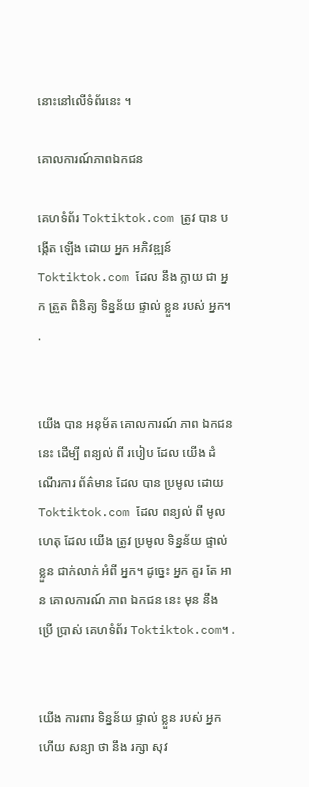នោះនៅលើទំព័រនេះ ។

គោលការណ៍ភាពឯកជន

គេហទំព័រ Toktiktok.com ត្រូវ បាន បង្កើត ឡើង ដោយ អ្នក អភិវឌ្ឍន៍ Toktiktok.com ដែល នឹង ក្លាយ ជា អ្នក ត្រួត ពិនិត្យ ទិន្នន័យ ផ្ទាល់ ខ្លួន របស់ អ្នក។ .


យើង បាន អនុម័ត គោលការណ៍ ភាព ឯកជន នេះ ដើម្បី ពន្យល់ ពី របៀប ដែល យើង ដំណើរការ ព័ត៌មាន ដែល បាន ប្រមូល ដោយ Toktiktok.com ដែល ពន្យល់ ពី មូលហេតុ ដែល យើង ត្រូវ ប្រមូល ទិន្នន័យ ផ្ទាល់ ខ្លួន ជាក់លាក់ អំពី អ្នក។ ដូច្នេះ អ្នក គួរ តែ អាន គោលការណ៍ ភាព ឯកជន នេះ មុន នឹង ប្រើ ប្រាស់ គេហទំព័រ Toktiktok.com។ .


យើង ការពារ ទិន្នន័យ ផ្ទាល់ ខ្លួន របស់ អ្នក ហើយ សន្យា ថា នឹង រក្សា សុវ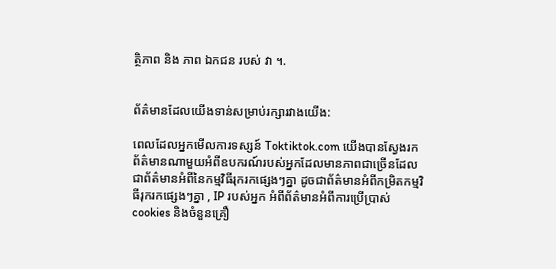ត្ថិភាព និង ភាព ឯកជន របស់ វា ។.


ព័ត៌មានដែលយើងទាន់សម្រាប់រក្សារវាងយើង:

ពេលដែលអ្នកមើលការទស្សន៍ Toktiktok.com យើងបានស្វែងរកព័ត៌មានណាមួយអំពីឧបករណ៍របស់អ្នកដែលមានភាពជាច្រើនដែលជាព័ត៌មានអំពីនៃកម្មវិធីរុករកផ្សេងៗគ្នា ដូចជាព័ត៌មានអំពីកម្រិតកម្មវិធីរុករកផ្សេងៗគ្នា , IP របស់អ្នក អំពីព័ត៌មានអំពីការប្រើប្រាស់ cookies និងចំនួនគ្រឿ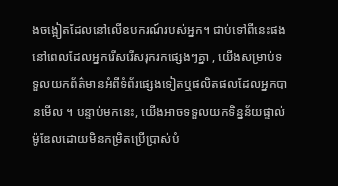ងចង្អៀតដែលនៅលើឧបករណ៍របស់អ្នក។ ជាប់ទៅពីនេះផង នៅពេលដែលអ្នករើសរើសរុករកផ្សេងៗគ្នា , យើងសម្រាប់ទទួលយកព័ត៌មានអំពីទំព័រផ្សេងទៀតឬផលិតផលដែលអ្នកបានមើល ។ បន្ទាប់មកនេះ, យើងអាចទទួលយកទិន្នន័យផ្ទាល់ម៉ូឌែលដោយមិនកម្រិតប្រើប្រាស់បំ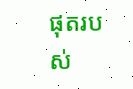ផុតរបស់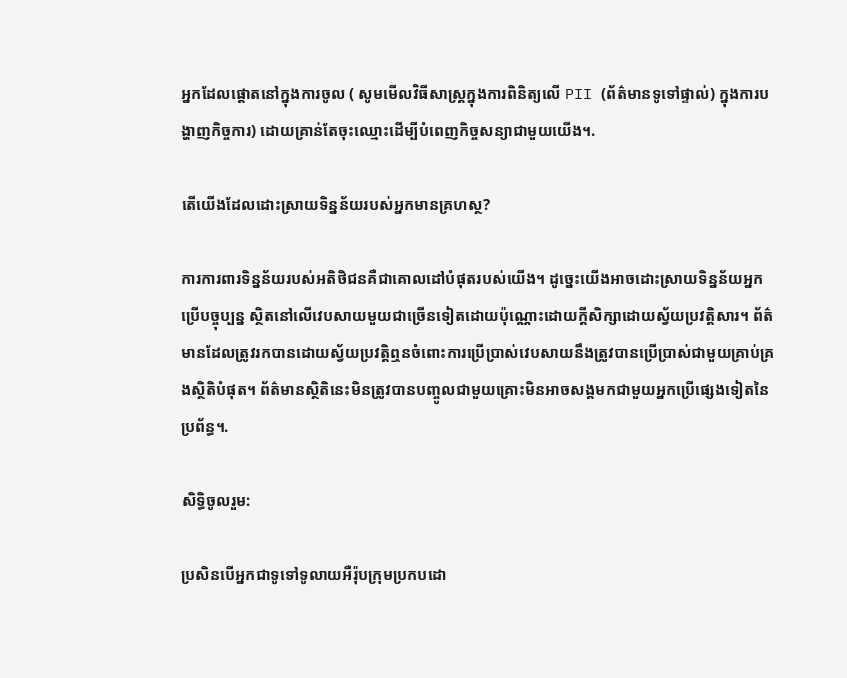អ្នកដែលផ្ដោតនៅក្នុងការចូល ( សូមមើលវិធីសាស្រ្តក្នុងការពិនិត្យលើ PII (ព័ត៌មានទូទៅផ្ទាល់) ក្នុងការបង្ហាញកិច្ចការ) ដោយគ្រាន់តែចុះឈ្មោះដើម្បីបំពេញកិច្ចសន្យាជាមួយយើង។.

តើយើងដែលដោះស្រាយទិន្នន័យរបស់អ្នកមានគ្រហស្ថ?

ការការពារទិន្នន័យរបស់អតិថិជនគឺជាគោលដៅបំផុតរបស់យើង។ ដូច្នេះយើងអាចដោះស្រាយទិន្នន័យអ្នកប្រើបច្ចុប្បន្ន ស្ថិតនៅលើវេបសាយមួយជាច្រើនទៀតដោយប៉ុណ្ណោះដោយក្ដីសិក្សាដោយស្វ័យប្រវត្តិសារ។ ព័ត៌មានដែលត្រូវរកបានដោយស្វ័យប្រវត្តិឮនចំពោះការប្រើប្រាស់វេបសាយនឹងត្រូវបានប្រើប្រាស់ជាមួយគ្រាប់គ្រងស្ថិតិបំផុត។ ព័ត៌មានស្ថិតិនេះមិនត្រូវបានបញ្ចូលជាមួយគ្រោះមិនអាចសង្គមកជាមួយអ្នកប្រើផ្សេងទៀតនៃប្រព័ន្ធ។.

សិទ្ធិចូលរួម:

ប្រសិនបើអ្នកជាទូទៅទូលាយអឺរ៉ុបក្រុមប្រកបដោ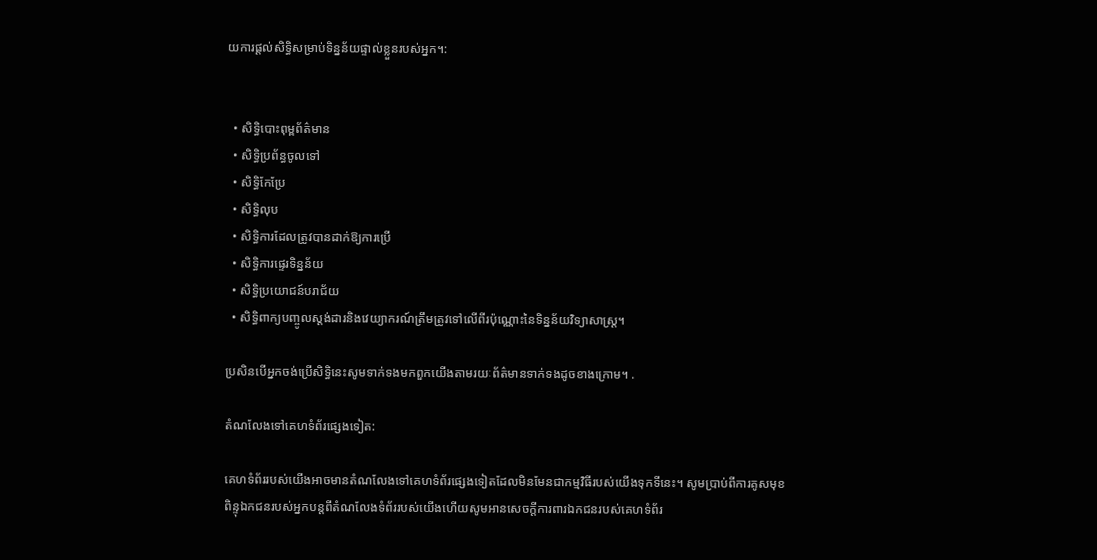យការផ្តល់សិទ្ធិសម្រាប់ទិន្នន័យផ្ទាល់ខ្លួនរបស់អ្នក។:


  • សិទ្ធិបោះពុម្ពព័ត៌មាន
  • សិទ្ធិប្រព័ន្ធចូលទៅ
  • សិទ្ធិកែប្រែ
  • សិទ្ធិលុប
  • សិទ្ធិការដែលត្រូវបានដាក់ឱ្យការប្រើ
  • សិទ្ធិការផ្ទេរទិន្នន័យ
  • សិទ្ធិប្រយោជន៍បរាជ័យ
  • សិទ្ធិពាក្យបញ្ចូលស្តង់ដារនិងវេយ្យាករណ៍ត្រឹមត្រូវទៅលើពីរប៉ុណ្ណោះនៃទិន្នន័យវិទ្យាសាស្ត្រ។

ប្រសិនបើអ្នកចង់ប្រើសិទ្ធិនេះសូមទាក់ទងមកពួកយើងតាមរយៈព័ត៌មានទាក់ទងដូចខាងក្រោម។ .

តំណលែងទៅគេហទំព័រផ្សេងទៀត:

គេហទំព័ររបស់យើងអាចមានតំណលែងទៅគេហទំព័រផ្សេងទៀតដែលមិនមែនជាកម្មវិធីរបស់យើងទុកទីនេះ។ សូមប្រាប់ពីការគូសមុខពិន្ទុឯកជនរបស់អ្នកបន្តពីតំណលែងទំព័ររបស់យើងហើយសូមអានសេចក្ដីការពារឯកជនរបស់គេហទំព័រ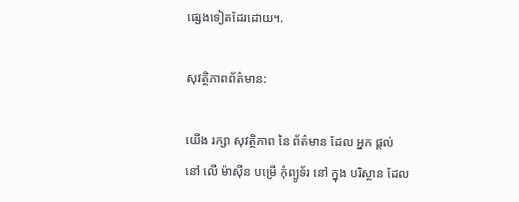ផ្សេងទៀតដែរដោយ។.

សុវត្ថិភាពព័ត៌មាន:

យើង រក្សា សុវត្ថិភាព នៃ ព័ត៌មាន ដែល អ្នក ផ្ដល់ នៅ លើ ម៉ាស៊ីន បម្រើ កុំព្យូទ័រ នៅ ក្នុង បរិស្ថាន ដែល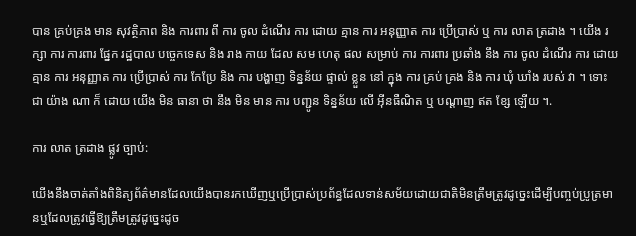បាន គ្រប់គ្រង មាន សុវត្ថិភាព និង ការពារ ពី ការ ចូល ដំណើរ ការ ដោយ គ្មាន ការ អនុញ្ញាត ការ ប្រើប្រាស់ ឬ ការ លាត ត្រដាង ។ យើង រក្សា ការ ការពារ ផ្នែក រដ្ឋបាល បច្ចេកទេស និង រាង កាយ ដែល សម ហេតុ ផល សម្រាប់ ការ ការពារ ប្រឆាំង នឹង ការ ចូល ដំណើរ ការ ដោយ គ្មាន ការ អនុញ្ញាត ការ ប្រើប្រាស់ ការ កែប្រែ និង ការ បង្ហាញ ទិន្នន័យ ផ្ទាល់ ខ្លួន នៅ ក្នុង ការ គ្រប់ គ្រង និង ការ ឃុំ ឃាំង របស់ វា ។ ទោះ ជា យ៉ាង ណា ក៏ ដោយ យើង មិន ធានា ថា នឹង មិន មាន ការ បញ្ជូន ទិន្នន័យ លើ អ៊ីនធឺណិត ឬ បណ្តាញ ឥត ខ្សែ ឡើយ ។.

ការ លាត ត្រដាង ផ្លូវ ច្បាប់:

យើងនឹងចាត់តាំងពិនិត្យព័ត៌មានដែលយើងបានរកឃើញឬប្រើប្រាស់ប្រព័ន្ធដែលទាន់សម័យដោយជាតិមិនត្រឹមត្រូវដូច្នេះដើម្បីបញ្ចប់ប្រូត្រមានឬដែលត្រូវធ្វើឱ្យត្រឹមត្រូវដូច្នេះដូច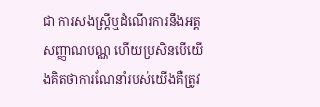ជា ការសងស្រ្តីឬដំណើរការនឹងអត្តសញ្ញាណបណ្ណ ហើយប្រសិនបើយើងគិតថាការណែនាំរបស់យើងគឺត្រូវ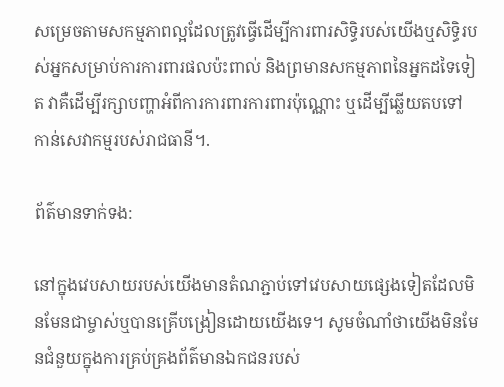សម្រេចតាមសកម្មភាពល្អដែលត្រូវធ្វើដើម្បីការពារសិទ្ធិរបស់យើងឬសិទ្ធិរបស់អ្នកសម្រាប់ការការពារផលប៉ះពាល់ និងព្រមានសកម្មភាពនៃអ្នកដទៃទៀត វាគឺដើម្បីរក្សាបញ្ហាអំពីការការពារការពារប៉ុណ្ណោះ ឬដើម្បីឆ្លើយតបទៅកាន់សេវាកម្មរបស់រាជធានី។.

ព័ត៌មានទាក់ទង:

នៅក្នុងវេបសាយរបស់យើងមានតំណភ្ជាប់ទៅវេបសាយផ្សេងទៀតដែលមិនមែនជាម្ចាស់ឬបានគ្រើបង្រៀនដោយយើងទេ។ សូមចំណាំថាយើងមិនមែនជំនួយក្នុងការគ្រប់គ្រងព័ត៌មានឯកជនរបស់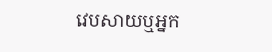វេបសាយឬអ្នក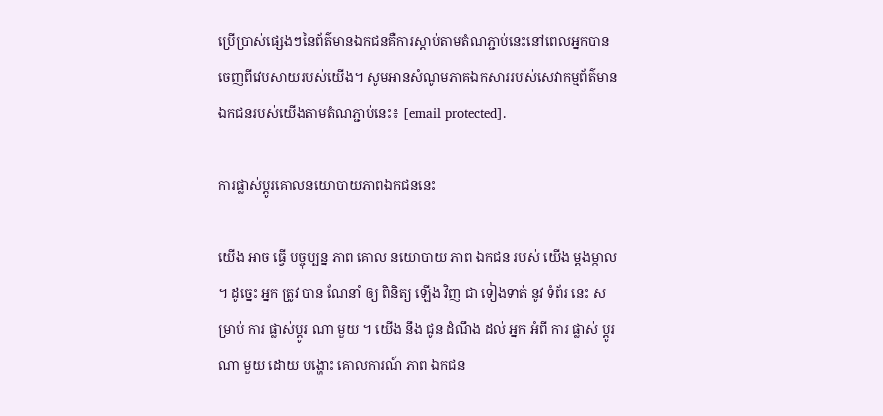ប្រើប្រាស់ផ្សេងៗនៃព័ត៌មានឯកជនគឺការស្ដាប់តាមតំណភ្ជាប់នេះនៅពេលអ្នកបានចេញពីវេបសាយរបស់យើង។ សូមអានសំណូមភាគឯកសាររបស់សេវាកម្មព័ត៌មានឯកជនរបស់យើងតាមតំណភ្ជាប់នេះ៖ [email protected].

ការផ្លាស់ប្តូរគោលនយោបាយភាពឯកជននេះ

យើង អាច ធ្វើ បច្ចុប្បន្ន ភាព គោល នយោបាយ ភាព ឯកជន របស់ យើង ម្ដងម្កាល ។ ដូច្នេះ អ្នក ត្រូវ បាន ណែនាំ ឲ្យ ពិនិត្យ ឡើង វិញ ជា ទៀងទាត់ នូវ ទំព័រ នេះ សម្រាប់ ការ ផ្លាស់ប្ដូរ ណា មួយ ។ យើង នឹង ជូន ដំណឹង ដល់ អ្នក អំពី ការ ផ្លាស់ ប្តូរ ណា មួយ ដោយ បង្ហោះ គោលការណ៍ ភាព ឯកជន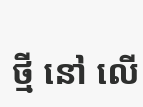ថ្មី នៅ លើ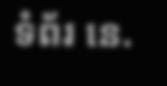ទំព័រ នេ.